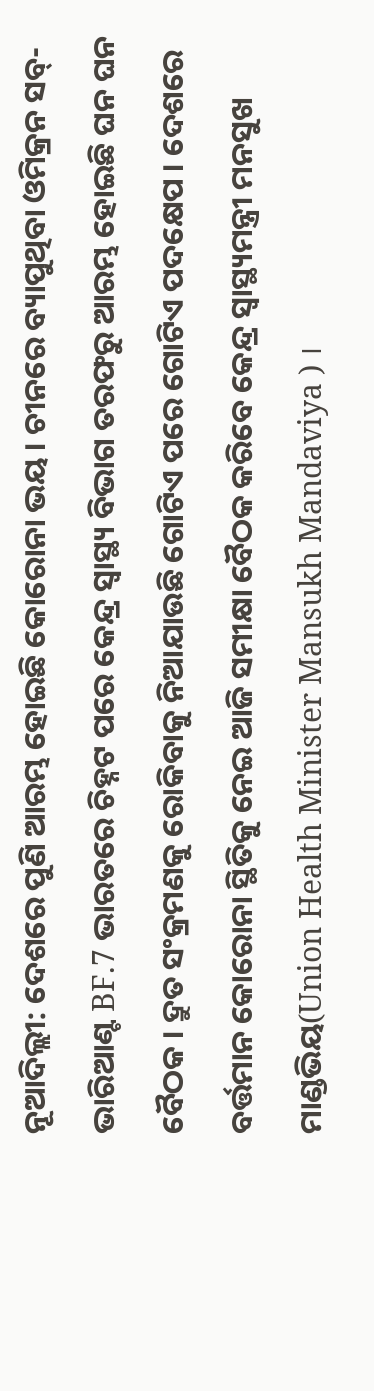ନୂଆଦିଲ୍ଲୀ: ଦେଶରେ ପୁଣି ଆରମ୍ଭ ହୋଇଛି କୋରୋନା ଭୟ । ଚୀନରେ ବ୍ୟାପୁଥିବା ଓମିକ୍ରନ ସବ୍-ଭାରିଆଣ୍ଟ BF.7 ଭାରତରେ ଚିହ୍ନଟ ପରେ କେନ୍ଦ୍ର ସ୍ବାସ୍ଥ୍ୟ ବିଭାଗ ତରଫରୁ ଆରମ୍ଭ ହୋଇଛି ଘନ ଘନ ବୈଠକ । ଦ୍ରୁତ ସଂକ୍ରମଣକୁ ରୋକିବାକୁ ନିଆଯାଉଛି ଗୋଟିଏ ପରେ ଗୋଟିଏ ପଦକ୍ଷେପ । ଦେଶରେ ବର୍ତ୍ତମାନ କୋରୋନା ସ୍ଥିତିକୁ ନେଇ ଆଜି ସମୀକ୍ଷା ବୈଠକ କରିବେ କେନ୍ଦ୍ର ସ୍ବାସ୍ଥ୍ୟମନ୍ତ୍ରୀ ମନସୁଖ ମାଣ୍ଡଭିୟ(Union Health Minister Mansukh Mandaviya ) ।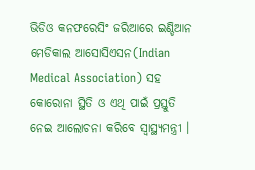ଭିଡିଓ କନଫରେସିଂ ଜରିଆରେ ଇଣ୍ଡିଆନ ମେଡିକାଲ ଆସୋସିଏସନ(Indian Medical Association) ସହ କୋରୋନା ସ୍ଥିତି ଓ ଏଥି ପାଇଁ ପ୍ରସ୍ତୁତି ନେଇ ଆଲୋଚନା କରିବେ ସ୍ବାସ୍ଥ୍ୟମନ୍ତ୍ରୀ ।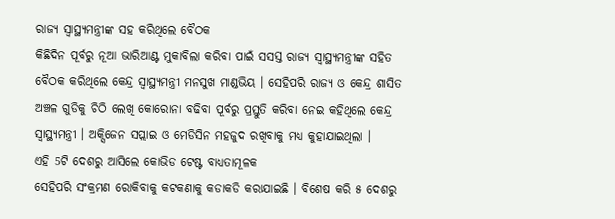ରାଜ୍ୟ ସ୍ବାସ୍ଥ୍ୟମନ୍ତ୍ରୀଙ୍କ ସହ କରିଥିଲେ ବୈଠକ
କିଛିଦିନ ପୂର୍ବରୁ ନୂଆ ଭାରିଆଣ୍ଟ ମୁକାବିଲା କରିବା ପାଇଁ ସସସ୍ତ ରାଜ୍ୟ ସ୍ବାସ୍ଥ୍ୟମନ୍ତ୍ରୀଙ୍କ ସହିତ ବୈଠକ କରିଥିଲେ କେନ୍ଦ୍ର ସ୍ବାସ୍ଥ୍ୟମନ୍ତ୍ରୀ ମନସୁଖ ମାଣ୍ଡଭିୟ । ସେହିପରି ରାଜ୍ୟ ଓ କେନ୍ଦ୍ର ଶାସିତ ଅଞ୍ଚଳ ଗୁଡିକୁ ଚିଠି ଲେଖି କୋରୋନା ବଢିବା ପୂର୍ବରୁ ପ୍ରସ୍ତୁତି କରିବା ନେଇ କହିଥିଲେ କେନ୍ଦ୍ର ସ୍ବାସ୍ଥ୍ୟମନ୍ତ୍ରୀ । ଅକ୍ସିଜେନ ସପ୍ଲାଇ ଓ ମେଡିସିନ ମହଜୁଦ ରଖିବାକୁ ମଧ୍ୟ କୁହାଯାଇଥିଲା ।
ଏହି 5ଟି ଦେଶରୁ ଆସିଲେ କୋଭିଡ ଟେଷ୍ଟ ବାଧ୍ୟତାମୂଳକ
ସେହିପରି ସଂକ୍ରମଣ ରୋକିବାକୁ କଟକଣାକୁ କଡାକଡି କରାଯାଇଛି । ବିଶେଷ କରି ୫ ଦେଶରୁ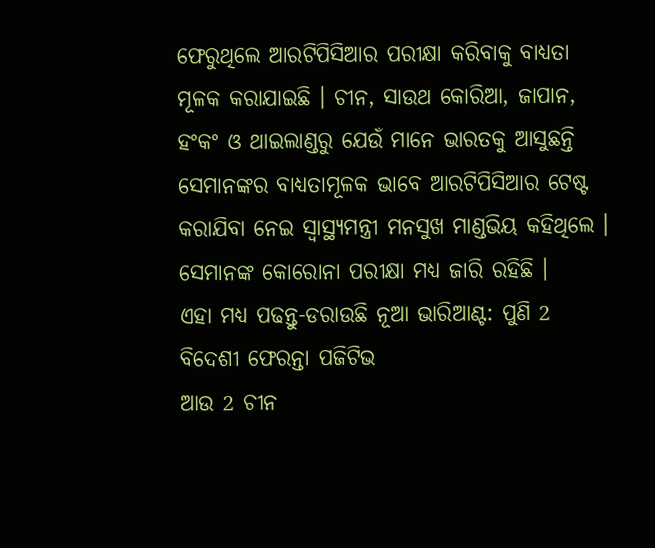ଫେରୁଥିଲେ ଆରଟିପିସିଆର ପରୀକ୍ଷା କରିବାକୁ ବାଧ୍ୟତା ମୂଳକ କରାଯାଇଛି । ଚୀନ, ସାଉଥ କୋରିଆ, ଜାପାନ, ହଂକଂ ଓ ଥାଇଲାଣ୍ଡରୁ ଯେଉଁ ମାନେ ଭାରତକୁ ଆସୁଛନ୍ତି ସେମାନଙ୍କର ବାଧ୍ୟତାମୂଳକ ଭାବେ ଆରଟିପିସିଆର ଟେଷ୍ଟ କରାଯିବା ନେଇ ସ୍ବାସ୍ଥ୍ୟମନ୍ତ୍ରୀ ମନସୁଖ ମାଣ୍ଡଭିୟ କହିଥିଲେ । ସେମାନଙ୍କ କୋରୋନା ପରୀକ୍ଷା ମଧ୍ୟ ଜାରି ରହିଛି ।
ଏହା ମଧ୍ୟ ପଢନ୍ତୁ-ଡରାଉଛି ନୂଆ ଭାରିଆଣ୍ଟ: ପୁଣି 2 ବିଦେଶୀ ଫେରନ୍ତା ପଜିଟିଭ
ଆଉ 2 ଚୀନ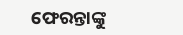ଫେରନ୍ତାଙ୍କୁ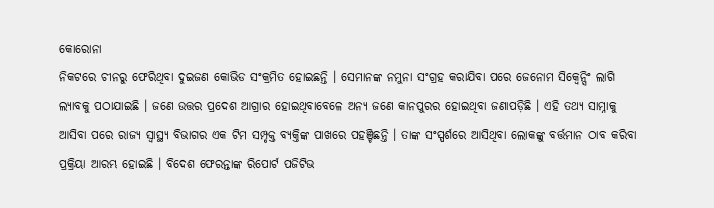କୋରୋନା
ନିକଟରେ ଚୀନରୁ ଫେରିଥିବା ଦୁଇଜଣ କୋଭିଡ ସଂକ୍ରମିତ ହୋଇଛନ୍ତି । ସେମାନଙ୍କ ନମୁନା ସଂଗ୍ରହ କରାଯିବା ପରେ ଜେନୋମ ସିକ୍ବେନ୍ସିଂ ଲାଗି ଲ୍ୟାବକୁ ପଠାଯାଇଛି । ଜଣେ ଉତ୍ତର ପ୍ରଦେଶ ଆଗ୍ରାର ହୋଇଥିବାବେଳେ ଅନ୍ୟ ଜଣେ କାନପୁରର ହୋଇଥିବା ଜଣାପଡ଼ିଛି । ଏହି ତଥ୍ୟ ସାମ୍ନାକୁ ଆସିବା ପରେ ରାଜ୍ୟ ସ୍ବାସ୍ଥ୍ୟ ବିଭାଗର ଏକ ଟିମ ସମ୍ପୃକ୍ତ ବ୍ୟକ୍ତିଙ୍କ ପାଖରେ ପହଞ୍ଚିଛନ୍ତି । ତାଙ୍କ ସଂସ୍ପର୍ଶରେ ଆସିଥିବା ଲୋକଙ୍କୁ ବର୍ତ୍ତମାନ ଠାବ କରିବା ପ୍ରକ୍ରିୟା ଆରମ୍ଭ ହୋଇଛି । ବିଦେଶ ଫେରନ୍ତାଙ୍କ ରିପୋର୍ଟ ପଜିଟିଭ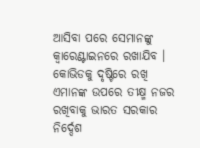ଆସିବା ପରେ ସେମାନଙ୍କୁ କ୍ବାରେଣ୍ଟାଇନରେ ରଖାଯିବ । କୋଭିଡକୁ ଦୃଷ୍ଟିରେ ରଖି ଏମାନଙ୍କ ଉପରେ ତୀକ୍ଷ୍ମ ନଜର ରଖିବାକୁ ଭାରତ ସରକାର ନିର୍ଦ୍ଦେଶ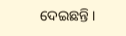ଦେଇଛନ୍ତି ।